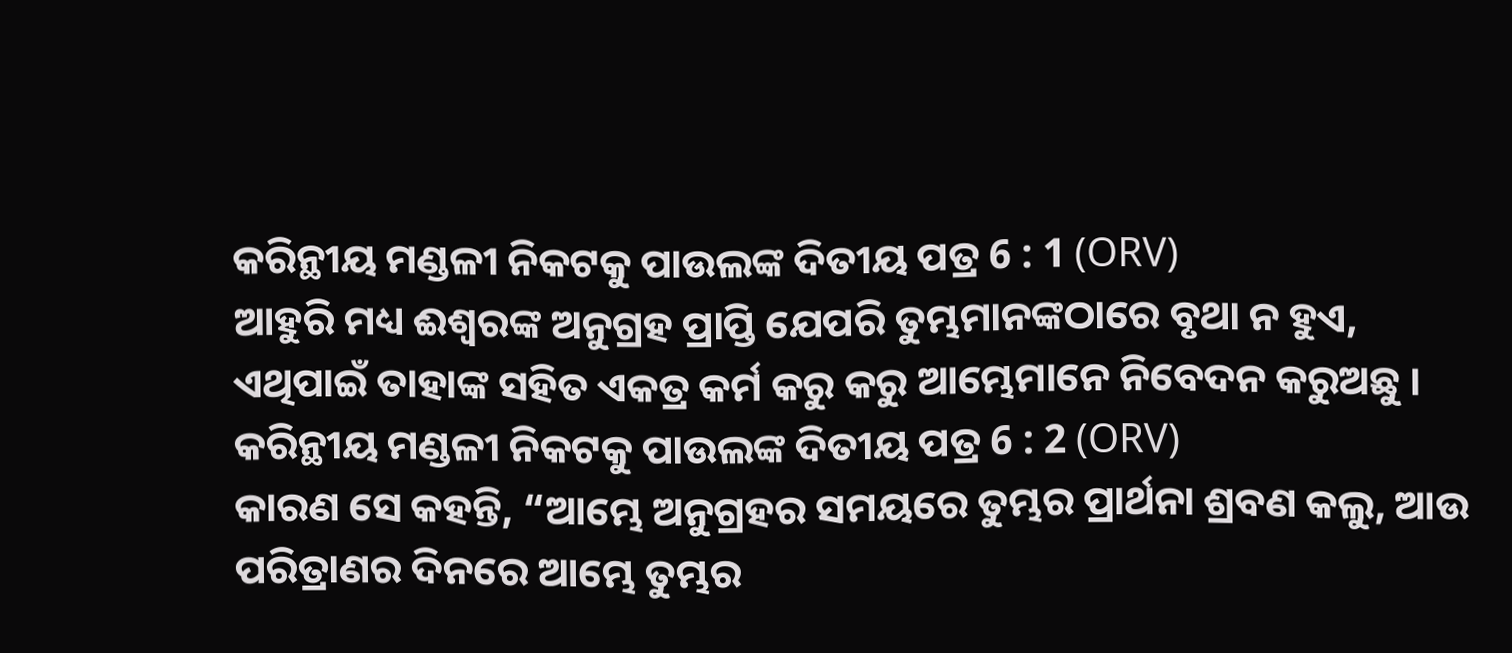କରିନ୍ଥୀୟ ମଣ୍ଡଳୀ ନିକଟକୁ ପାଉଲଙ୍କ ଦିତୀୟ ପତ୍ର 6 : 1 (ORV)
ଆହୁରି ମଧ୍ୟ ଈଶ୍ଵରଙ୍କ ଅନୁଗ୍ରହ ପ୍ରାପ୍ତି ଯେପରି ତୁମ୍ଭମାନଙ୍କଠାରେ ବୃଥା ନ ହୁଏ, ଏଥିପାଇଁ ତାହାଙ୍କ ସହିତ ଏକତ୍ର କର୍ମ କରୁ କରୁ ଆମ୍ଭେମାନେ ନିବେଦନ କରୁଅଛୁ ।
କରିନ୍ଥୀୟ ମଣ୍ଡଳୀ ନିକଟକୁ ପାଉଲଙ୍କ ଦିତୀୟ ପତ୍ର 6 : 2 (ORV)
କାରଣ ସେ କହନ୍ତି, “ଆମ୍ଭେ ଅନୁଗ୍ରହର ସମୟରେ ତୁମ୍ଭର ପ୍ରାର୍ଥନା ଶ୍ରବଣ କଲୁ, ଆଉ ପରିତ୍ରାଣର ଦିନରେ ଆମ୍ଭେ ତୁମ୍ଭର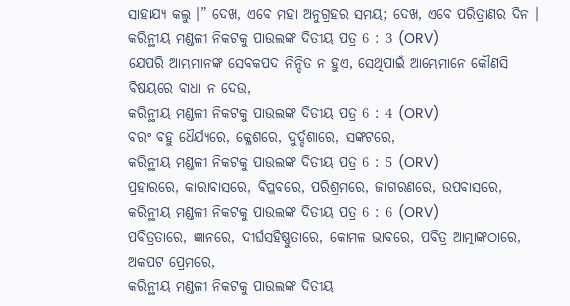ସାହାଯ୍ୟ କଲୁ ।” ଦେଖ, ଏବେ ମହା ଅନୁଗ୍ରହର ସମୟ; ଦେଖ, ଏବେ ପରିତ୍ରାଣର ଦିନ ।
କରିନ୍ଥୀୟ ମଣ୍ଡଳୀ ନିକଟକୁ ପାଉଲଙ୍କ ଦିତୀୟ ପତ୍ର 6 : 3 (ORV)
ଯେପରି ଆମ୍ଭମାନଙ୍କ ସେବକପଦ ନିନ୍ଦିତ ନ ହୁଏ, ସେଥିପାଇଁ ଆମ୍ଭେମାନେ କୌଣସି ବିଷୟରେ ବାଧା ନ ଦେଉ,
କରିନ୍ଥୀୟ ମଣ୍ଡଳୀ ନିକଟକୁ ପାଉଲଙ୍କ ଦିତୀୟ ପତ୍ର 6 : 4 (ORV)
ବରଂ ବହୁ ଧୈର୍ଯ୍ୟରେ, କ୍ଳେଶରେ, ଦୁର୍ଦ୍ଦଶାରେ, ସଙ୍କଟରେ,
କରିନ୍ଥୀୟ ମଣ୍ଡଳୀ ନିକଟକୁ ପାଉଲଙ୍କ ଦିତୀୟ ପତ୍ର 6 : 5 (ORV)
ପ୍ରହାରରେ, କାରାବାସରେ, ବିପ୍ଳବରେ, ପରିଶ୍ରମରେ, ଜାଗରଣରେ, ଉପବାସରେ,
କରିନ୍ଥୀୟ ମଣ୍ଡଳୀ ନିକଟକୁ ପାଉଲଙ୍କ ଦିତୀୟ ପତ୍ର 6 : 6 (ORV)
ପବିତ୍ରତାରେ, ଜ୍ଞାନରେ, ଦୀର୍ଘସହିଷ୍ଣୁତାରେ, କୋମଳ ଭାବରେ, ପବିତ୍ର ଆତ୍ମାଙ୍କଠାରେ, ଅକପଟ ପ୍ରେମରେ,
କରିନ୍ଥୀୟ ମଣ୍ଡଳୀ ନିକଟକୁ ପାଉଲଙ୍କ ଦିତୀୟ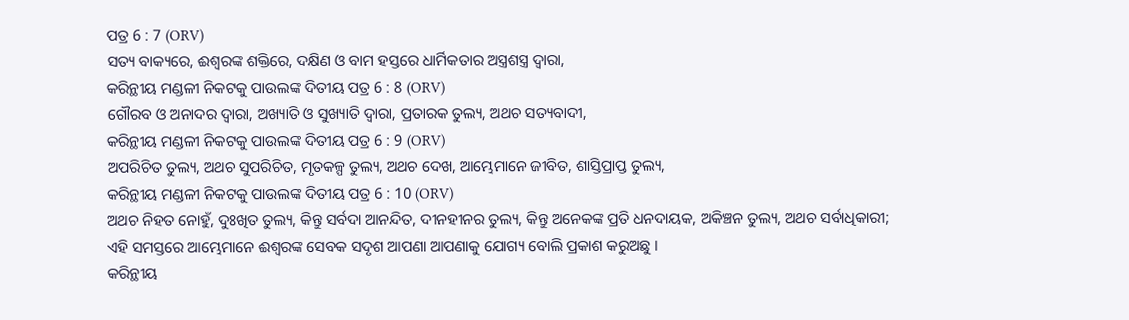ପତ୍ର 6 : 7 (ORV)
ସତ୍ୟ ବାକ୍ୟରେ, ଈଶ୍ଵରଙ୍କ ଶକ୍ତିରେ, ଦକ୍ଷିଣ ଓ ବାମ ହସ୍ତରେ ଧାର୍ମିକତାର ଅସ୍ତ୍ରଶସ୍ତ୍ର ଦ୍ଵାରା,
କରିନ୍ଥୀୟ ମଣ୍ଡଳୀ ନିକଟକୁ ପାଉଲଙ୍କ ଦିତୀୟ ପତ୍ର 6 : 8 (ORV)
ଗୌରବ ଓ ଅନାଦର ଦ୍ଵାରା, ଅଖ୍ୟାତି ଓ ସୁଖ୍ୟାତି ଦ୍ଵାରା, ପ୍ରତାରକ ତୁଲ୍ୟ, ଅଥଚ ସତ୍ୟବାଦୀ,
କରିନ୍ଥୀୟ ମଣ୍ଡଳୀ ନିକଟକୁ ପାଉଲଙ୍କ ଦିତୀୟ ପତ୍ର 6 : 9 (ORV)
ଅପରିଚିତ ତୁଲ୍ୟ, ଅଥଚ ସୁପରିଚିତ, ମୃତକଳ୍ପ ତୁଲ୍ୟ, ଅଥଚ ଦେଖ, ଆମ୍ଭେମାନେ ଜୀବିତ, ଶାସ୍ତିପ୍ରାପ୍ତ ତୁଲ୍ୟ,
କରିନ୍ଥୀୟ ମଣ୍ଡଳୀ ନିକଟକୁ ପାଉଲଙ୍କ ଦିତୀୟ ପତ୍ର 6 : 10 (ORV)
ଅଥଚ ନିହତ ନୋହୁଁ, ଦୁଃଖିତ ତୁଲ୍ୟ, କିନ୍ତୁ ସର୍ବଦା ଆନନ୍ଦିତ, ଦୀନହୀନର ତୁଲ୍ୟ, କିନ୍ତୁ ଅନେକଙ୍କ ପ୍ରତି ଧନଦାୟକ, ଅକିଞ୍ଚନ ତୁଲ୍ୟ, ଅଥଚ ସର୍ବାଧିକାରୀ; ଏହି ସମସ୍ତରେ ଆମ୍ଭେମାନେ ଈଶ୍ଵରଙ୍କ ସେବକ ସଦୃଶ ଆପଣା ଆପଣାକୁ ଯୋଗ୍ୟ ବୋଲି ପ୍ରକାଶ କରୁଅଛୁ ।
କରିନ୍ଥୀୟ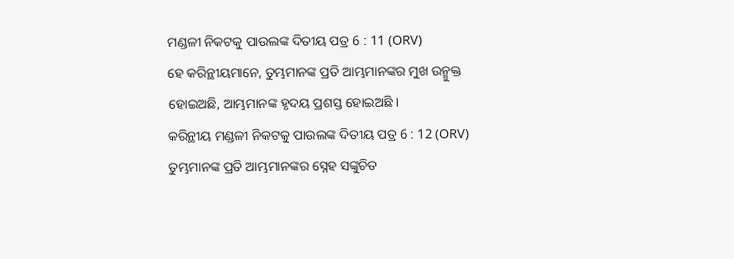ମଣ୍ଡଳୀ ନିକଟକୁ ପାଉଲଙ୍କ ଦିତୀୟ ପତ୍ର 6 : 11 (ORV)
ହେ କରିନ୍ଥୀୟମାନେ, ତୁମ୍ଭମାନଙ୍କ ପ୍ରତି ଆମ୍ଭମାନଙ୍କର ମୁଖ ଉନ୍ମୁକ୍ତ ହୋଇଅଛି, ଆମ୍ଭମାନଙ୍କ ହୃଦୟ ପ୍ରଶସ୍ତ ହୋଇଅଛି ।
କରିନ୍ଥୀୟ ମଣ୍ଡଳୀ ନିକଟକୁ ପାଉଲଙ୍କ ଦିତୀୟ ପତ୍ର 6 : 12 (ORV)
ତୁମ୍ଭମାନଙ୍କ ପ୍ରତି ଆମ୍ଭମାନଙ୍କର ସ୍ନେହ ସଙ୍କୁଚିତ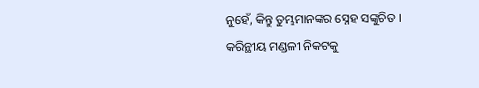ନୁହେଁ, କିନ୍ତୁ ତୁମ୍ଭମାନଙ୍କର ସ୍ନେହ ସଙ୍କୁଚିତ ।
କରିନ୍ଥୀୟ ମଣ୍ଡଳୀ ନିକଟକୁ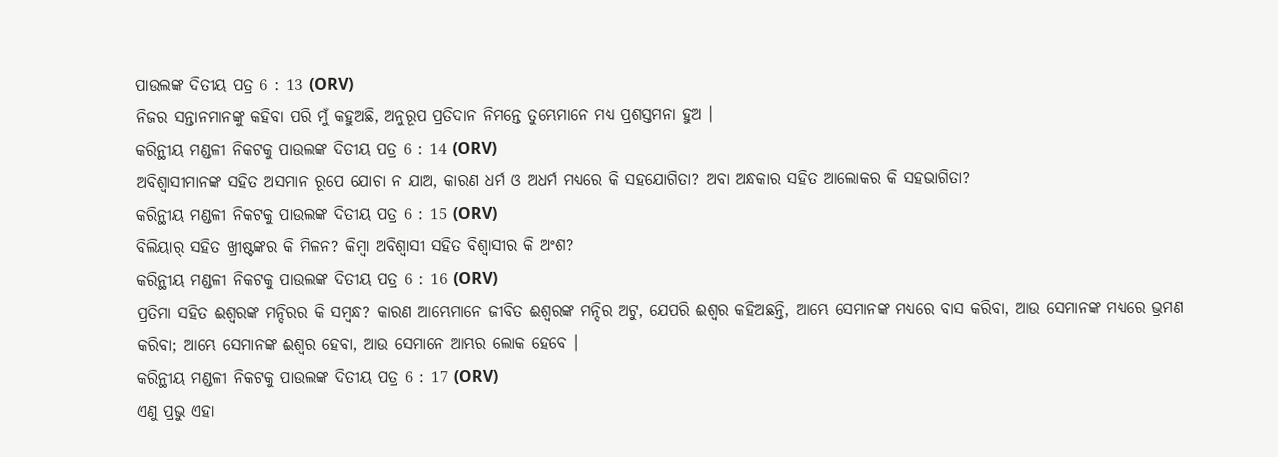ପାଉଲଙ୍କ ଦିତୀୟ ପତ୍ର 6 : 13 (ORV)
ନିଜର ସନ୍ତାନମାନଙ୍କୁ କହିବା ପରି ମୁଁ କହୁଅଛି, ଅନୁରୂପ ପ୍ରତିଦାନ ନିମନ୍ତେ ତୁମ୍ଭେମାନେ ମଧ୍ୟ ପ୍ରଶସ୍ତମନା ହୁଅ ।
କରିନ୍ଥୀୟ ମଣ୍ଡଳୀ ନିକଟକୁ ପାଉଲଙ୍କ ଦିତୀୟ ପତ୍ର 6 : 14 (ORV)
ଅବିଶ୍ଵାସୀମାନଙ୍କ ସହିତ ଅସମାନ ରୂପେ ଯୋଚା ନ ଯାଅ, କାରଣ ଧର୍ମ ଓ ଅଧର୍ମ ମଧ୍ୟରେ କି ସହଯୋଗିତା? ଅବା ଅନ୍ଧକାର ସହିତ ଆଲୋକର କି ସହଭାଗିତା?
କରିନ୍ଥୀୟ ମଣ୍ଡଳୀ ନିକଟକୁ ପାଉଲଙ୍କ ଦିତୀୟ ପତ୍ର 6 : 15 (ORV)
ବିଲିୟାର୍ ସହିତ ଖ୍ରୀଷ୍ଟଙ୍କର କି ମିଳନ? କିମ୍ଵା ଅବିଶ୍ଵାସୀ ସହିତ ବିଶ୍ଵାସୀର କି ଅଂଶ?
କରିନ୍ଥୀୟ ମଣ୍ଡଳୀ ନିକଟକୁ ପାଉଲଙ୍କ ଦିତୀୟ ପତ୍ର 6 : 16 (ORV)
ପ୍ରତିମା ସହିତ ଈଶ୍ଵରଙ୍କ ମନ୍ଦିରର କି ସମ୍ଵନ୍ଧ? କାରଣ ଆମ୍ଭେମାନେ ଜୀବିତ ଈଶ୍ଵରଙ୍କ ମନ୍ଦିର ଅଟୁ, ଯେପରି ଈଶ୍ଵର କହିଅଛନ୍ତି, ଆମ୍ଭେ ସେମାନଙ୍କ ମଧ୍ୟରେ ବାସ କରିବା, ଆଉ ସେମାନଙ୍କ ମଧ୍ୟରେ ଭ୍ରମଣ କରିବା; ଆମ୍ଭେ ସେମାନଙ୍କ ଈଶ୍ଵର ହେବା, ଆଉ ସେମାନେ ଆମ୍ଭର ଲୋକ ହେବେ ।
କରିନ୍ଥୀୟ ମଣ୍ଡଳୀ ନିକଟକୁ ପାଉଲଙ୍କ ଦିତୀୟ ପତ୍ର 6 : 17 (ORV)
ଏଣୁ ପ୍ରଭୁ ଏହା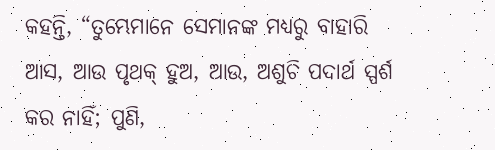କହନ୍ତି, “ତୁମ୍ଭେମାନେ ସେମାନଙ୍କ ମଧ୍ୟରୁ ବାହାରି ଆସ, ଆଉ ପୃଥକ୍ ହୁଅ, ଆଉ, ଅଶୁଚି ପଦାର୍ଥ ସ୍ପର୍ଶ କର ନାହିଁ; ପୁଣି,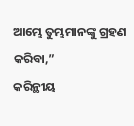ଆମ୍ଭେ ତୁମ୍ଭମାନଙ୍କୁ ଗ୍ରହଣ କରିବା,”
କରିନ୍ଥୀୟ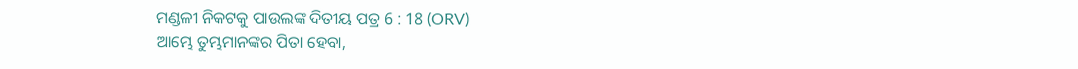ମଣ୍ଡଳୀ ନିକଟକୁ ପାଉଲଙ୍କ ଦିତୀୟ ପତ୍ର 6 : 18 (ORV)
ଆମ୍ଭେ ତୁମ୍ଭମାନଙ୍କର ପିତା ହେବା,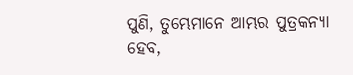ପୁଣି, ତୁମ୍ଭେମାନେ ଆମ୍ଭର ପୁତ୍ରକନ୍ୟା ହେବ,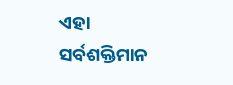ଏହା ସର୍ବଶକ୍ତିମାନ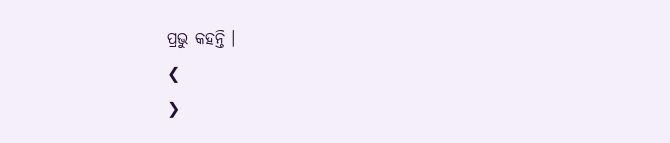ପ୍ରଭୁ କହନ୍ତି ।
❮
❯